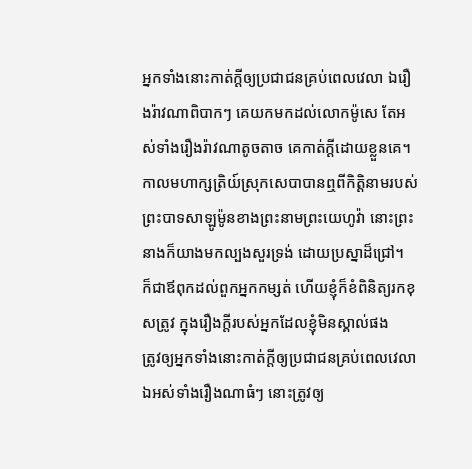អ្នកទាំងនោះកាត់ក្ដីឲ្យប្រជាជនគ្រប់ពេលវេលា ឯរឿងរ៉ាវណាពិបាកៗ គេយកមកដល់លោកម៉ូសេ តែអស់ទាំងរឿងរ៉ាវណាតូចតាច គេកាត់ក្ដីដោយខ្លួនគេ។
កាលមហាក្សត្រិយ៍ស្រុកសេបាបានឮពីកិត្តិនាមរបស់ព្រះបាទសាឡូម៉ូនខាងព្រះនាមព្រះយេហូវ៉ា នោះព្រះនាងក៏យាងមកល្បងសួរទ្រង់ ដោយប្រស្នាដ៏ជ្រៅ។
ក៏ជាឪពុកដល់ពួកអ្នកកម្សត់ ហើយខ្ញុំក៏ខំពិនិត្យរកខុសត្រូវ ក្នុងរឿងក្តីរបស់អ្នកដែលខ្ញុំមិនស្គាល់ផង
ត្រូវឲ្យអ្នកទាំងនោះកាត់ក្ដីឲ្យប្រជាជនគ្រប់ពេលវេលា ឯអស់ទាំងរឿងណាធំៗ នោះត្រូវឲ្យ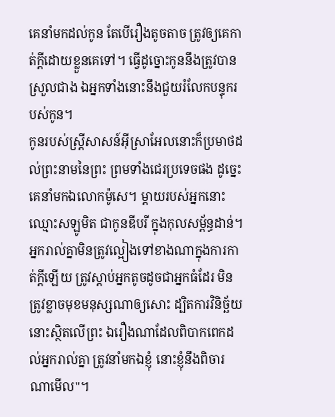គេនាំមកដល់កូន តែបើរឿងតូចតាច ត្រូវឲ្យគេកាត់ក្ដីដោយខ្លួនគេទៅ។ ធ្វើដូច្នោះកូននឹងត្រូវបានស្រួលជាង ឯអ្នកទាំងនោះនឹងជួយរំលែកបន្ទុករបស់កូន។
កូនរបស់ស្ត្រីសាសន៍អ៊ីស្រាអែលនោះក៏ប្រមាថដល់ព្រះនាមនៃព្រះ ព្រមទាំងជេរប្រទេចផង ដូច្នេះ គេនាំមកឯលោកម៉ូសេ។ ម្តាយរបស់អ្នកនោះ ឈ្មោះសឡូមិត ជាកូនឌីបរី ក្នុងកុលសម្ព័ន្ធដាន់។
អ្នករាល់គ្នាមិនត្រូវល្អៀងទៅខាងណាក្នុងការកាត់ក្តីឡើយ ត្រូវស្តាប់អ្នកតូចដូចជាអ្នកធំដែរ មិនត្រូវខ្លាចមុខមនុស្សណាឲ្យសោះ ដ្បិតការវិនិច្ឆ័យ នោះស្ថិតលើព្រះ ឯរឿងណាដែលពិបាកពេកដល់អ្នករាល់គ្នា ត្រូវនាំមកឯខ្ញុំ នោះខ្ញុំនឹងពិចារណាមើល"។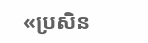«ប្រសិន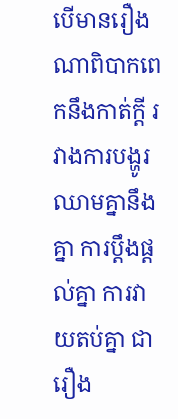បើមានរឿងណាពិបាកពេកនឹងកាត់ក្ដី រវាងការបង្ហូរឈាមគ្នានឹងគ្នា ការប្ដឹងផ្ដល់គ្នា ការវាយតប់គ្នា ជារឿង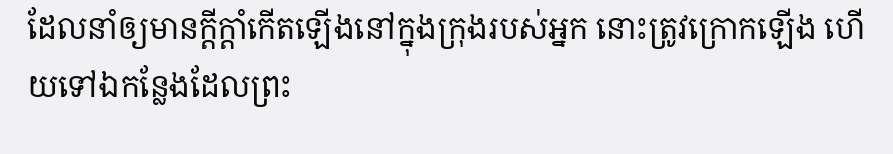ដែលនាំឲ្យមានក្តីក្ដាំកើតឡើងនៅក្នុងក្រុងរបស់អ្នក នោះត្រូវក្រោកឡើង ហើយទៅឯកន្លែងដែលព្រះ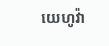យេហូវ៉ា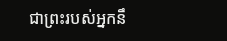ជាព្រះរបស់អ្នកនឹ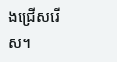ងជ្រើសរើស។